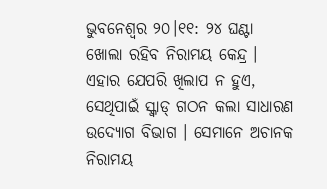ଭୁବନେଶ୍ବର ୨୦।୧୧: ୨୪ ଘଣ୍ଟା ଖୋଲା ରହିବ ନିରାମୟ କେନ୍ଦ୍ର । ଏହାର ଯେପରି ଖିଲାପ ନ ହୁଏ, ସେଥିପାଇଁ ସ୍କ୍ବାଡ୍ ଗଠନ କଲା ସାଧାରଣ ଉଦ୍ୟୋଗ ବିଭାଗ । ସେମାନେ ଅଚାନକ ନିରାମୟ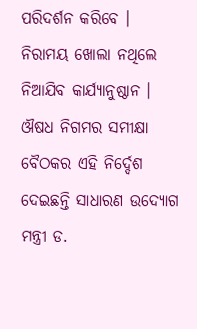ପରିଦର୍ଶନ କରିବେ । ନିରାମୟ ଖୋଲା ନଥିଲେ ନିଆଯିବ କାର୍ଯ୍ୟାନୁଷ୍ଠାନ । ଔଷଧ ନିଗମର ସମୀକ୍ଷା ବୈଠକର ଏହି ନିର୍ଦ୍ଦେଶ ଦେଇଛନ୍ତି ସାଧାରଣ ଉଦ୍ୟୋଗ ମନ୍ତ୍ରୀ ଡ.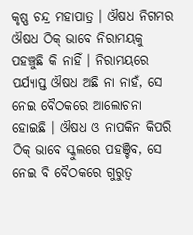କୃଷ୍ଣ ଚନ୍ଦ୍ର ମହାପାତ୍ର । ଔଷଧ ନିଗମର ଔଷଧ ଠିକ୍ ଭାବେ ନିରାମୟକୁ ପହଞ୍ଚୁଛି କି ନାହିଁ । ନିରାମୟରେ ପର୍ଯ୍ୟାପ୍ତ ଔଷଧ ଅଛି ନା ନାହଁ, ସେ ନେଇ ବୈଠକରେ ଆଲୋଚନା ହୋଇଛି । ଔଷଧ ଓ ନାପକିନ କିପରି ଠିକ୍ ଭାବେ ସ୍କୁଲରେ ପହଞ୍ଚିବ, ସେ ନେଇ ବି ବୈଠକରେ ଗୁରୁତ୍ୱ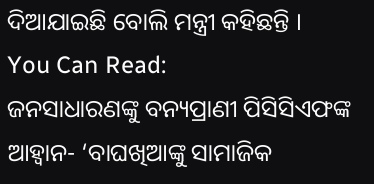ଦିଆଯାଇଛି ବୋଲି ମନ୍ତ୍ରୀ କହିଛନ୍ତି ।
You Can Read:
ଜନସାଧାରଣଙ୍କୁ ବନ୍ୟପ୍ରାଣୀ ପିସିସିଏଫଙ୍କ ଆହ୍ଵାନ- ‘ବାଘଖିଆଙ୍କୁ ସାମାଜିକ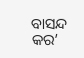ବାସନ୍ଦ କର’